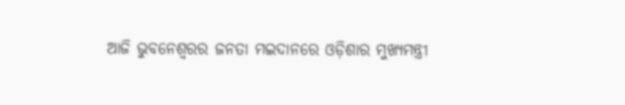ଆଜି ଭୁବନେଶ୍ୱରର ଜନତା ମଇଦାନରେ ଓଡ଼ିଶାର ମୁଖ୍ୟମନ୍ତ୍ରୀ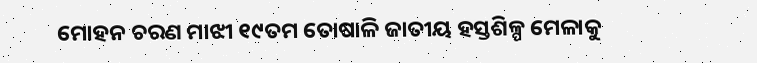ମୋହନ ଚରଣ ମାଝୀ ୧୯ତମ ତୋଷାଳି ଜାତୀୟ ହସ୍ତଶିଳ୍ପ ମେଳାକୁ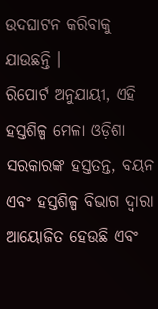ଉଦଘାଟନ କରିବାକୁ ଯାଉଛନ୍ତି ।
ରିପୋର୍ଟ ଅନୁଯାୟୀ, ଏହି ହସ୍ତଶିଳ୍ପ ମେଳା ଓଡ଼ିଶା ସରକାରଙ୍କ ହସ୍ତତନ୍ତ, ବୟନ ଏବଂ ହସ୍ତଶିଳ୍ପ ବିଭାଗ ଦ୍ୱାରା ଆୟୋଜିତ ହେଉଛି ଏବଂ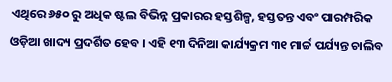ଏଥିରେ ୬୫୦ ରୁ ଅଧିକ ଷ୍ଟଲ ବିଭିନ୍ନ ପ୍ରକାରର ହସ୍ତଶିଳ୍ପ, ହସ୍ତତନ୍ତ ଏବଂ ପାରମ୍ପରିକ ଓଡ଼ିଆ ଖାଦ୍ୟ ପ୍ରଦର୍ଶିତ ହେବ । ଏହି ୧୩ ଦିନିଆ କାର୍ଯ୍ୟକ୍ରମ ୩୧ ମାର୍ଚ୍ଚ ପର୍ଯ୍ୟନ୍ତ ଚାଲିବ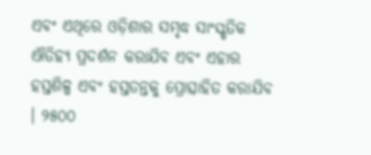ଏବଂ ଏଥିରେ ଓଡ଼ିଶାର ସମୃଦ୍ଧ ସାଂସ୍କୃତିକ ଐତିହ୍ୟ ପ୍ରଦର୍ଶନ କରାଯିବ ଏବଂ ଏହାର ହସ୍ତଶିଳ୍ପ ଏବଂ ହସ୍ତତନ୍ତକୁ ପ୍ରୋତ୍ସାହିତ କରାଯିବ । ୨୫୦୦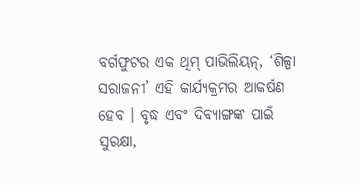ବର୍ଗଫୁଟର ଏକ ଥିମ୍ ପାଭିଲିୟନ୍, ‘ଶିଳ୍ପା ସରାଜନୀ’ ଏହି କାର୍ଯ୍ୟକ୍ରମର ଆକର୍ଷଣ ହେବ । ବୃଦ୍ଧ ଏବଂ ଦିବ୍ୟାଙ୍ଗଙ୍କ ପାଇଁ ସୁରକ୍ଷା,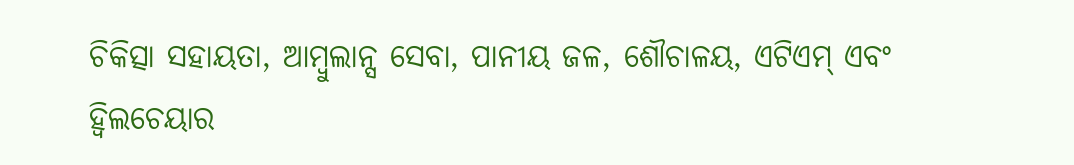ଚିକିତ୍ସା ସହାୟତା, ଆମ୍ବୁଲାନ୍ସ ସେବା, ପାନୀୟ ଜଳ, ଶୌଚାଳୟ, ଏଟିଏମ୍ ଏବଂ ହ୍ୱିଲଚେୟାର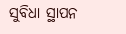ସୁବିଧା ସ୍ଥାପନ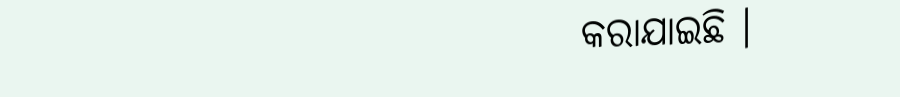କରାଯାଇଛି ।